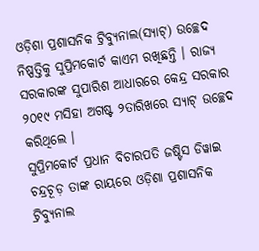ଓଡ଼ିଶା ପ୍ରଶାସନିକ ଟ୍ରିବ୍ୟୁନାଲ(ସ୍ୟାଟ୍) ଉଚ୍ଛେଦ ନିଷ୍ପତ୍ତିକୁ ସୁପ୍ରିମକୋର୍ଟ କାଏମ ରଖିଛନ୍ତି । ରାଜ୍ୟ ସରକାରଙ୍କ ସୁପାରିଶ ଆଧାରରେ କେନ୍ଦ୍ର ସରକାର ୨୦୧୯ ମସିହା ଅଗଷ୍ଟ ୨ତାରିଖରେ ସ୍ୟାଟ୍ ଉଚ୍ଛେଦ କରିଥିଲେ ।
ସୁପ୍ରିମକୋର୍ଟ ପ୍ରଧାନ ବିଚାରପତି ଜଷ୍ଟିସ ଡିୱାଇ ଚନ୍ଦ୍ରଚୂଡ଼ ତାଙ୍କ ରାୟରେ ଓଡ଼ିଶା ପ୍ରଶାସନିକ ଟ୍ରିବ୍ୟୁନାଲ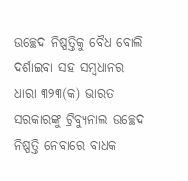ଉଚ୍ଛେଦ ନିଷ୍ପତ୍ତିକୁ ବୈଧ ବୋଲି ଦର୍ଶାଇବା ସହ ସମ୍ବଧାନର ଧାରା ୩୨୩(କ) ଭାରତ ସରକାରଙ୍କୁ ଟ୍ରିବ୍ୟୁନାଲ ଉଚ୍ଛେଦ ନିଷ୍ପତ୍ତି ନେବାରେ ବାଧକ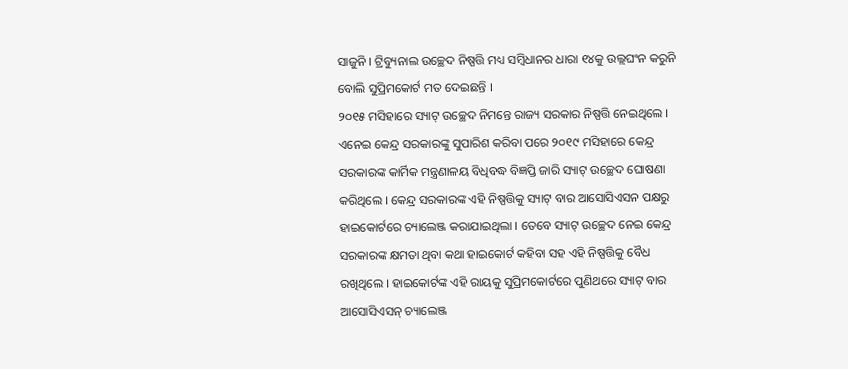ସାଜୁନି । ଟ୍ରିବ୍ୟୁନାଲ ଉଚ୍ଛେଦ ନିଷ୍ପତ୍ତି ମଧ୍ୟ ସମ୍ବିଧାନର ଧାରା ୧୪କୁ ଉଲ୍ଲଘଂନ କରୁନି ବୋଲି ସୁପ୍ରିମକୋର୍ଟ ମତ ଦେଇଛନ୍ତି ।
୨୦୧୫ ମସିହାରେ ସ୍ୟାଟ୍ ଉଚ୍ଛେଦ ନିମନ୍ତେ ରାଜ୍ୟ ସରକାର ନିଷ୍ପତ୍ତି ନେଇଥିଲେ । ଏନେଇ କେନ୍ଦ୍ର ସରକାରଙ୍କୁ ସୁପାରିଶ କରିବା ପରେ ୨୦୧୯ ମସିହାରେ କେନ୍ଦ୍ର ସରକାରଙ୍କ କାର୍ମିକ ମନ୍ତ୍ରଣାଳୟ ବିଧିବଦ୍ଧ ବିଜ୍ଞପ୍ତି ଜାରି ସ୍ୟାଟ୍ ଉଚ୍ଛେଦ ଘୋଷଣା କରିଥିଲେ । କେନ୍ଦ୍ର ସରକାରଙ୍କ ଏହି ନିଷ୍ପତ୍ତିକୁ ସ୍ୟାଟ୍ ବାର ଆସୋସିଏସନ ପକ୍ଷରୁ ହାଇକୋର୍ଟରେ ଚ୍ୟାଲେଞ୍ଜ କରାଯାଇଥିଲା । ତେବେ ସ୍ୟାଟ୍ ଉଚ୍ଛେଦ ନେଇ କେନ୍ଦ୍ର ସରକାରଙ୍କ କ୍ଷମତା ଥିବା କଥା ହାଇକୋର୍ଟ କହିବା ସହ ଏହି ନିଷ୍ପତ୍ତିକୁ ବୈଧ ରଖିଥିଲେ । ହାଇକୋର୍ଟଙ୍କ ଏହି ରାୟକୁ ସୁପ୍ରିମକୋର୍ଟରେ ପୁଣିଥରେ ସ୍ୟାଟ୍ ବାର ଆସୋସିଏସନ୍ ଚ୍ୟାଲେଞ୍ଜ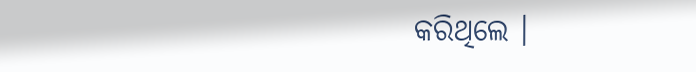କରିଥିଲେ ।